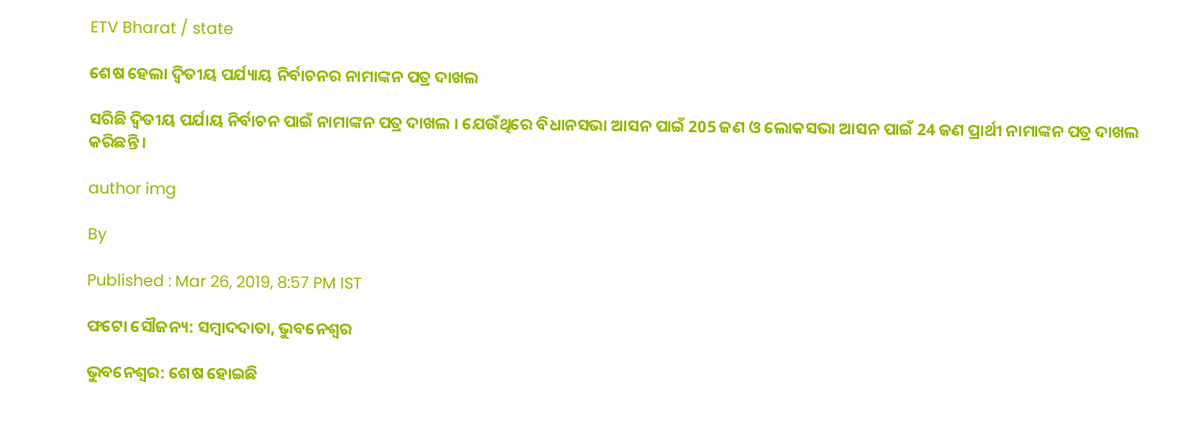ETV Bharat / state

ଶେଷ ହେଲା ଦ୍ବିତୀୟ ପର୍ଯ୍ୟାୟ ନିର୍ବାଚନର ନାମାଙ୍କନ ପତ୍ର ଦାଖଲ

ସରିଛି ଦ୍ବିତୀୟ ପର୍ଯାୟ ନିର୍ବାଚନ ପାଇଁ ନାମାଙ୍କନ ପତ୍ର ଦାଖଲ । ଯେଉଁଥିରେ ବିଧାନସଭା ଆସନ ପାଇଁ 205 ଜଣ ଓ ଲୋକସଭା ଆସନ ପାଇଁ 24 ଜଣ ପ୍ରାର୍ଥୀ ନାମାଙ୍କନ ପତ୍ର ଦାଖଲ କରିଛନ୍ତି ।

author img

By

Published : Mar 26, 2019, 8:57 PM IST

ଫଟୋ ସୌଜନ୍ୟ: ସମ୍ବାଦଦାତା, ଭୁବନେଶ୍ବର

ଭୁବନେଶ୍ବର: ଶେଷ ହୋଇଛି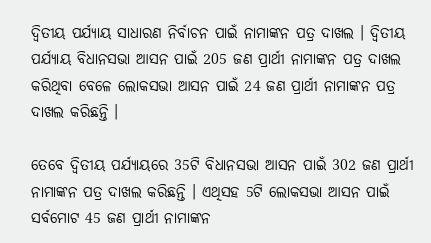ଦ୍ବିତୀୟ ପର୍ଯ୍ୟାୟ ସାଧାରଣ ନିର୍ବାଚନ ପାଇଁ ନାମାଙ୍କନ ପତ୍ର ଦାଖଲ । ଦ୍ବିତୀୟ ପର୍ଯ୍ୟାୟ ବିଧାନସଭା ଆସନ ପାଇଁ 205 ଜଣ ପ୍ରାର୍ଥୀ ନାମାଙ୍କନ ପତ୍ର ଦାଖଲ କରିଥିବା ବେଳେ ଲୋକସଭା ଆସନ ପାଇଁ 24 ଜଣ ପ୍ରାର୍ଥୀ ନାମାଙ୍କନ ପତ୍ର ଦାଖଲ କରିଛନ୍ତି ।

ତେବେ ଦ୍ବିତୀୟ ପର୍ଯ୍ୟାୟରେ 35ଟି ବିଧାନସଭା ଆସନ ପାଇଁ 302 ଜଣ ପ୍ରାର୍ଥୀ ନାମାଙ୍କନ ପତ୍ର ଦାଖଲ କରିଛନ୍ତି । ଏଥିସହ 5ଟି ଲୋକସଭା ଆସନ ପାଇଁ ସର୍ବମୋଟ 45 ଜଣ ପ୍ରାର୍ଥୀ ନାମାଙ୍କନ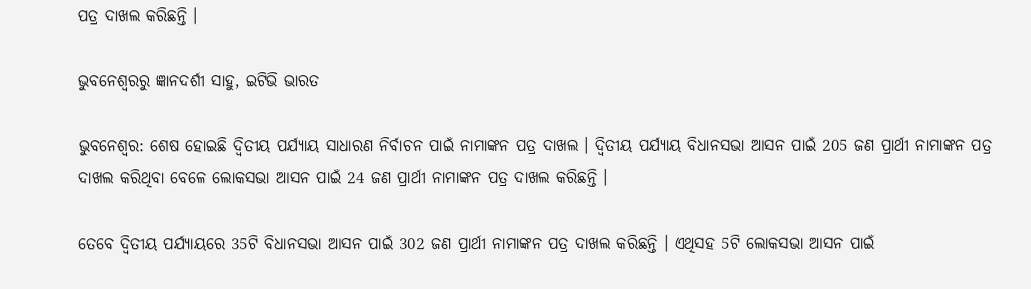ପତ୍ର ଦାଖଲ କରିଛନ୍ତି ।

ଭୁବନେଶ୍ବରରୁ ଜ୍ଞାନଦର୍ଶୀ ସାହୁ, ଇଟିଭି ଭାରତ

ଭୁବନେଶ୍ବର: ଶେଷ ହୋଇଛି ଦ୍ବିତୀୟ ପର୍ଯ୍ୟାୟ ସାଧାରଣ ନିର୍ବାଚନ ପାଇଁ ନାମାଙ୍କନ ପତ୍ର ଦାଖଲ । ଦ୍ବିତୀୟ ପର୍ଯ୍ୟାୟ ବିଧାନସଭା ଆସନ ପାଇଁ 205 ଜଣ ପ୍ରାର୍ଥୀ ନାମାଙ୍କନ ପତ୍ର ଦାଖଲ କରିଥିବା ବେଳେ ଲୋକସଭା ଆସନ ପାଇଁ 24 ଜଣ ପ୍ରାର୍ଥୀ ନାମାଙ୍କନ ପତ୍ର ଦାଖଲ କରିଛନ୍ତି ।

ତେବେ ଦ୍ବିତୀୟ ପର୍ଯ୍ୟାୟରେ 35ଟି ବିଧାନସଭା ଆସନ ପାଇଁ 302 ଜଣ ପ୍ରାର୍ଥୀ ନାମାଙ୍କନ ପତ୍ର ଦାଖଲ କରିଛନ୍ତି । ଏଥିସହ 5ଟି ଲୋକସଭା ଆସନ ପାଇଁ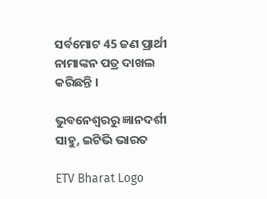ସର୍ବମୋଟ 45 ଜଣ ପ୍ରାର୍ଥୀ ନାମାଙ୍କନ ପତ୍ର ଦାଖଲ କରିଛନ୍ତି ।

ଭୁବନେଶ୍ବରରୁ ଜ୍ଞାନଦର୍ଶୀ ସାହୁ, ଇଟିଭି ଭାରତ

ETV Bharat Logo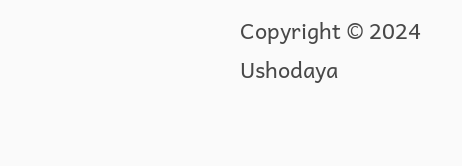Copyright © 2024 Ushodaya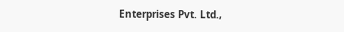Enterprises Pvt. Ltd.,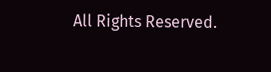All Rights Reserved.